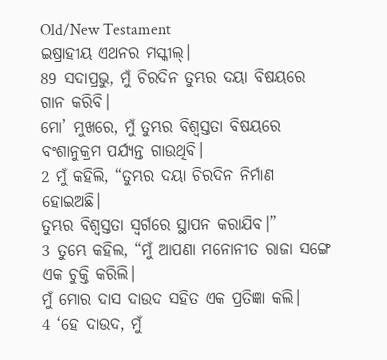Old/New Testament
ଇଷ୍ରାହୀୟ ଏଥନର ମସ୍କୀଲ୍।
89 ସଦାପ୍ରଭୁ, ମୁଁ ଚିରଦିନ ତୁମ୍ଭର ଦୟା ବିଷୟରେ ଗାନ କରିବି।
ମୋ’ ମୁଖରେ, ମୁଁ ତୁମ୍ଭର ବିଶ୍ୱସ୍ତତା ବିଷୟରେ ବଂଶାନୁକ୍ରମ ପର୍ଯ୍ୟନ୍ତ ଗାଉଥିବି।
2 ମୁଁ କହିଲି, “ତୁମ୍ଭର ଦୟା ଚିରଦିନ ନିର୍ମାଣ ହୋଇଅଛି।
ତୁମ୍ଭର ବିଶ୍ୱସ୍ତତା ସ୍ୱର୍ଗରେ ସ୍ଥାପନ କରାଯିବ।”
3 ତୁମ୍ଭେ କହିଲ, “ମୁଁ ଆପଣା ମନୋନୀତ ରାଜା ସଙ୍ଗେ ଏକ ଚୁକ୍ତି କରିଲି।
ମୁଁ ମୋର ଦାସ ଦାଉଦ ସହିତ ଏକ ପ୍ରତିଜ୍ଞା କଲି।
4 ‘ହେ ଦାଉଦ, ମୁଁ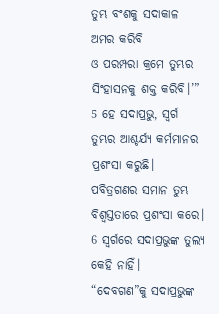ତୁମ୍ଭ ବଂଶକୁ ସଦାକାଳ ଅମର କରିବି
ଓ ପରମ୍ପରା କ୍ରମେ ତୁମ୍ଭର ସିଂହାସନକୁ ଶକ୍ତ କରିବି।’”
5 ହେ ସଦାପ୍ରଭୁ, ସ୍ୱର୍ଗ ତୁମ୍ଭର ଆଶ୍ଚର୍ଯ୍ୟ କର୍ମମାନର ପ୍ରଶଂସା କରୁଛି।
ପବିତ୍ରଗଣର ସମାନ ତୁମ୍ଭ ବିଶ୍ୱସ୍ତତାରେ ପ୍ରଶଂସା କରେ।
6 ସ୍ୱର୍ଗରେ ସଦାପ୍ରଭୁଙ୍କ ତୁଲ୍ୟ କେହି ନାହିଁ।
“ଦେବଗଣ”କୁ ସଦାପ୍ରଭୁଙ୍କ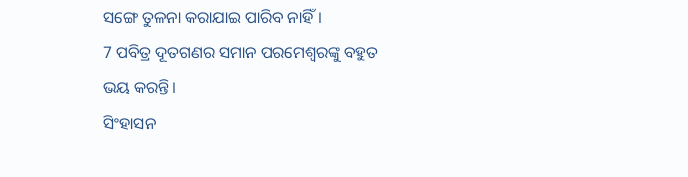ସଙ୍ଗେ ତୁଳନା କରାଯାଇ ପାରିବ ନାହିଁ।
7 ପବିତ୍ର ଦୂତଗଣର ସମାନ ପରମେଶ୍ୱରଙ୍କୁ ବହୁତ ଭୟ କରନ୍ତି।
ସିଂହାସନ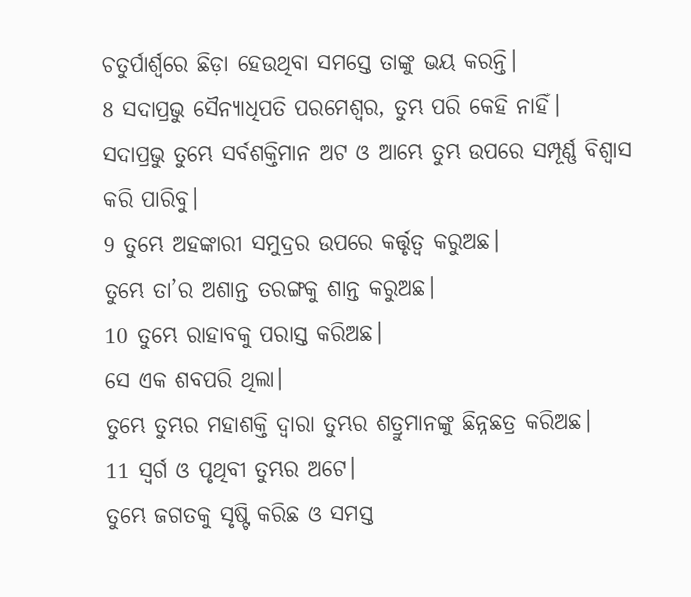ଚତୁର୍ପାର୍ଶ୍ୱରେ ଛିଡ଼ା ହେଉଥିବା ସମସ୍ତେ ତାଙ୍କୁ ଭୟ କରନ୍ତି।
8 ସଦାପ୍ରଭୁ ସୈନ୍ୟାଧିପତି ପରମେଶ୍ୱର, ତୁମ୍ଭ ପରି କେହି ନାହିଁ।
ସଦାପ୍ରଭୁ ତୁମ୍ଭେ ସର୍ବଶକ୍ତିମାନ ଅଟ ଓ ଆମ୍ଭେ ତୁମ୍ଭ ଉପରେ ସମ୍ପୂର୍ଣ୍ଣ ବିଶ୍ୱାସ କରି ପାରିବୁ।
9 ତୁମ୍ଭେ ଅହଙ୍କାରୀ ସମୁଦ୍ରର ଉପରେ କର୍ତ୍ତୃତ୍ୱ କରୁଅଛ।
ତୁମ୍ଭେ ତା’ର ଅଶାନ୍ତ ତରଙ୍ଗକୁ ଶାନ୍ତ କରୁଅଛ।
10 ତୁମ୍ଭେ ରାହାବକୁ ପରାସ୍ତ କରିଅଛ।
ସେ ଏକ ଶବପରି ଥିଲା।
ତୁମ୍ଭେ ତୁମ୍ଭର ମହାଶକ୍ତି ଦ୍ୱାରା ତୁମ୍ଭର ଶତ୍ରୁମାନଙ୍କୁ ଛିନ୍ନଛତ୍ର କରିଅଛ।
11 ସ୍ୱର୍ଗ ଓ ପୃଥିବୀ ତୁମ୍ଭର ଅଟେ।
ତୁମ୍ଭେ ଜଗତକୁ ସୃଷ୍ଟି କରିଛ ଓ ସମସ୍ତ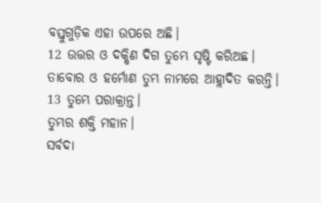ବସ୍ତୁଗୁଡ଼ିକ ଏହା ଉପରେ ଅଛି।
12 ଉତ୍ତର ଓ ଦକ୍ଷିଣ ଦିଗ ତୁମ୍ଭେ ସୃଷ୍ଟି କରିଅଛ।
ତାବୋର ଓ ହର୍ମୋଣ ତୁମ୍ଭ ନାମରେ ଆହ୍ଲାଦିତ କରନ୍ତି।
13 ତୁମ୍ଭେ ପରାକ୍ରାନ୍ତ।
ତୁମ୍ଭର ଶକ୍ତି ମହାନ।
ସର୍ବଦା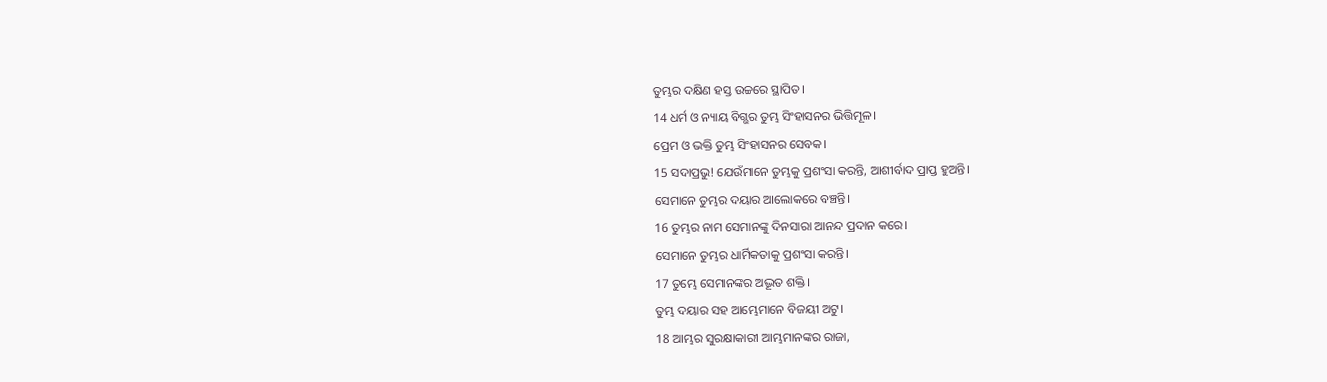ତୁମ୍ଭର ଦକ୍ଷିଣ ହସ୍ତ ଉଚ୍ଚରେ ସ୍ଥାପିତ।
14 ଧର୍ମ ଓ ନ୍ୟାୟ ବିଗ୍ଭର ତୁମ୍ଭ ସିଂହାସନର ଭିତ୍ତିମୂଳ।
ପ୍ରେମ ଓ ଭକ୍ତି ତୁମ୍ଭ ସିଂହାସନର ସେବକ।
15 ସଦାପ୍ରଭୁ! ଯେଉଁମାନେ ତୁମ୍ଭକୁ ପ୍ରଶଂସା କରନ୍ତି, ଆଶୀର୍ବାଦ ପ୍ରାପ୍ତ ହୁଅନ୍ତି।
ସେମାନେ ତୁମ୍ଭର ଦୟାର ଆଲୋକରେ ବଞ୍ଚନ୍ତି।
16 ତୁମ୍ଭର ନାମ ସେମାନଙ୍କୁ ଦିନସାରା ଆନନ୍ଦ ପ୍ରଦାନ କରେ।
ସେମାନେ ତୁମ୍ଭର ଧାର୍ମିକତାକୁ ପ୍ରଶଂସା କରନ୍ତି।
17 ତୁମ୍ଭେ ସେମାନଙ୍କର ଅଦ୍ଭୂତ ଶକ୍ତି।
ତୁମ୍ଭ ଦୟାର ସହ ଆମ୍ଭେମାନେ ବିଜୟୀ ଅଟୁ।
18 ଆମ୍ଭର ସୁରକ୍ଷାକାରୀ ଆମ୍ଭମାନଙ୍କର ରାଜା,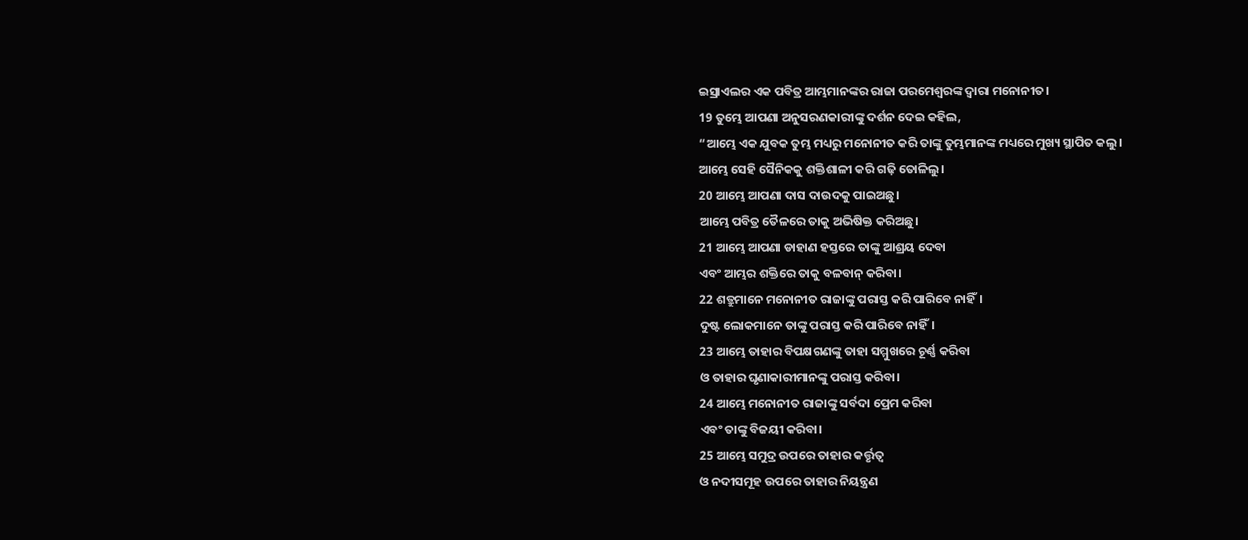ଇସ୍ରାଏଲର ଏକ ପବିତ୍ର ଆମ୍ଭମାନଙ୍କର ରାଜା ପରମେଶ୍ୱରଙ୍କ ଦ୍ୱାରା ମନୋନୀତ।
19 ତୁମ୍ଭେ ଆପଣା ଅନୁସରଣକାରୀଙ୍କୁ ଦର୍ଶନ ଦେଇ କହିଲ,
“ଆମ୍ଭେ ଏକ ଯୁବକ ତୁମ୍ଭ ମଧ୍ୟରୁ ମନୋନୀତ କରି ତାଙ୍କୁ ତୁମ୍ଭମାନଙ୍କ ମଧ୍ୟରେ ମୁଖ୍ୟ ସ୍ଥାପିତ କଲୁ।
ଆମ୍ଭେ ସେହି ସୈନିକକୁ ଶକ୍ତିଶାଳୀ କରି ଗଢ଼ି ତୋଳିଲୁ।
20 ଆମ୍ଭେ ଆପଣା ଦାସ ଦାଉଦକୁ ପାଇଅଛୁ।
ଆମ୍ଭେ ପବିତ୍ର ତୈଳରେ ତାକୁ ଅଭିଷିକ୍ତ କରିଅଛୁ।
21 ଆମ୍ଭେ ଆପଣା ଡାହାଣ ହସ୍ତରେ ତାଙ୍କୁ ଆଶ୍ରୟ ଦେବା
ଏବଂ ଆମ୍ଭର ଶକ୍ତିରେ ତାକୁ ବଳବାନ୍ କରିବା।
22 ଶତ୍ରୁମାନେ ମନୋନୀତ ରାଜାଙ୍କୁ ପରାସ୍ତ କରି ପାରିବେ ନାହିଁ।
ଦୁଷ୍ଟ ଲୋକମାନେ ତାଙ୍କୁ ପରାସ୍ତ କରି ପାରିବେ ନାହିଁ।
23 ଆମ୍ଭେ ତାହାର ବିପକ୍ଷଗଣଙ୍କୁ ତାହା ସମ୍ମୁଖରେ ଚୂର୍ଣ୍ଣ କରିବା
ଓ ତାହାର ଘୃଣାକାରୀମାନଙ୍କୁ ପରାସ୍ତ କରିବା।
24 ଆମ୍ଭେ ମନୋନୀତ ରାଜାଙ୍କୁ ସର୍ବଦା ପ୍ରେମ କରିବା
ଏବଂ ତାଙ୍କୁ ବିଜୟୀ କରିବା।
25 ଆମ୍ଭେ ସମୁଦ୍ର ଉପରେ ତାହାର କର୍ତ୍ତୃତ୍ୱ
ଓ ନଦୀସମୂହ ଉପରେ ତାହାର ନିୟନ୍ତ୍ରଣ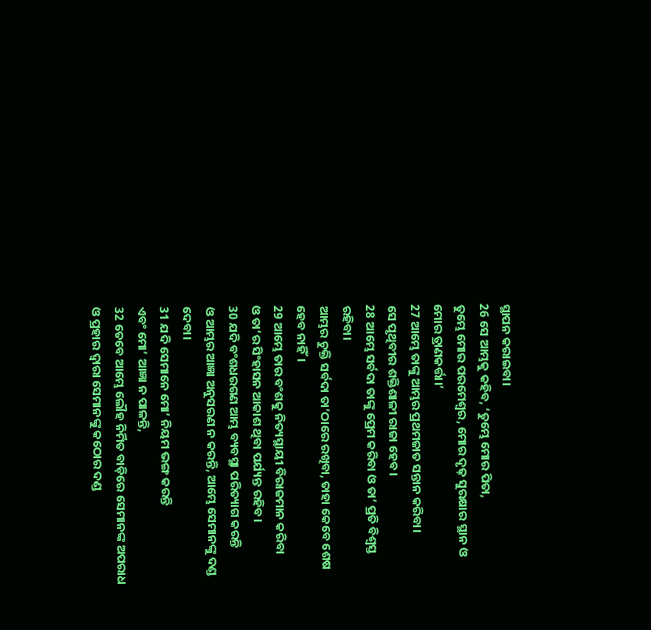ସ୍ଥାପନ କରାଇବା।
26 ସେ ଆମ୍ଭକୁ କହିବ, ‘ତୁମ୍ଭେ ମୋର ପିତା,
ତୁମ୍ଭେ ମୋର ପରମେଶ୍ୱର, ମୋର ଦୃଢ଼ ସୁରକ୍ଷାର ସ୍ଥାନ ଓ ମୋର ତ୍ରାଣକର୍ତ୍ତା।’
27 ଆମ୍ଭେ ତାଙ୍କୁ ଆମ୍ଭର ପ୍ରଥମଜାତ ସନ୍ତାନ କରିବା।
ସେ ପୃଥିବୀର ଶକ୍ତିଶାଳୀ ରାଜା ହେବ।
28 ଆମ୍ଭେ ସର୍ବଦା ତାଙ୍କୁ ପ୍ରେମ କରିବା ଓ ତା’ ପ୍ରତି ବିଶ୍ୱସ୍ତ ରହିବା।
ଆମ୍ଭର ଚୁକ୍ତି ସର୍ବଦା ତା’ଠାରେ ରଖିବା, ତାହା କେବେ ଶେଷ ହେବ ନାହିଁ।
29 ଆମ୍ଭେ ତାର ବଂଶକୁ ନିତ୍ୟସ୍ଥାୟୀ ବିରାଜମାନ କରିବା
ଓ ତା’ର ସିଂହାସନ ଆକାଶ ଥିବା ପର୍ଯ୍ୟନ୍ତ ରହିବ।
30 ଯଦି ବଂଶଧରଗଣ ଆମ୍ଭ ବ୍ୟବସ୍ଥା ପରିତ୍ୟାଗ କରନ୍ତି
ଓ ଆମ୍ଭର ଆଜ୍ଞା ଅନୁସରଣ ନ କରନ୍ତି, ଆମ୍ଭେ ସେମାନଙ୍କୁ ଦଣ୍ଡ ଦେବା।
31 ଯଦି ସେମାନେ ମୋ’ ନିୟମ ଭଙ୍ଗ କରନ୍ତି
ଏବଂ ମୋ’ ଆଜ୍ଞା ନ ପାଳନ୍ତି,
32 ତେବେ ଆମ୍ଭେ ଲୌହ ନିର୍ମିତ ବାଡ଼ିରେ ସେମାନଙ୍କ ଅପରାଧ
ଓ ପ୍ରହାର ଦ୍ୱାରା ସେମାନଙ୍କୁ କଠୋର ଦଣ୍ଡ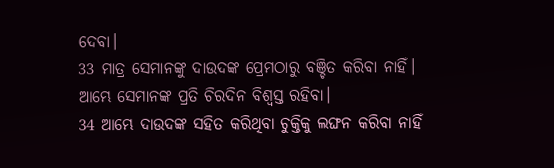ଦେବା।
33 ମାତ୍ର ସେମାନଙ୍କୁ ଦାଉଦଙ୍କ ପ୍ରେମଠାରୁ ବଞ୍ଚିତ କରିବା ନାହିଁ।
ଆମ୍ଭେ ସେମାନଙ୍କ ପ୍ରତି ଚିରଦିନ ବିଶ୍ୱସ୍ତ ରହିବା।
34 ଆମ୍ଭେ ଦାଉଦଙ୍କ ସହିତ କରିଥିବା ଚୁକ୍ତିକୁ ଲଙ୍ଘନ କରିବା ନାହିଁ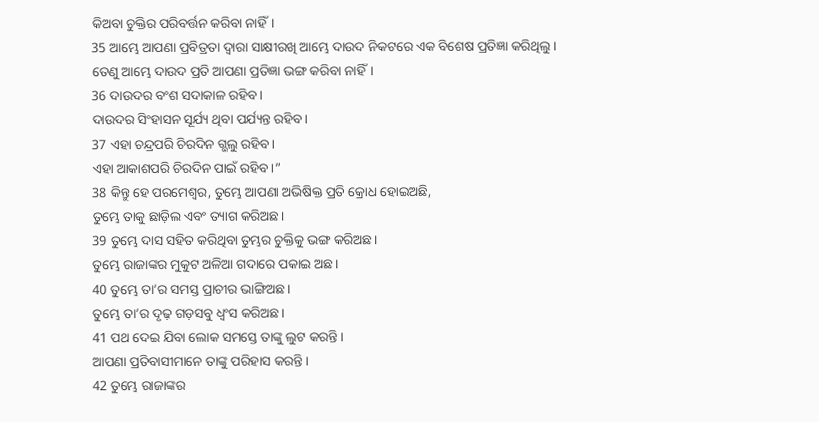କିଅବା ଚୁକ୍ତିର ପରିବର୍ତ୍ତନ କରିବା ନାହିଁ।
35 ଆମ୍ଭେ ଆପଣା ପ୍ରବିତ୍ରତା ଦ୍ୱାରା ସାକ୍ଷୀରଖି ଆମ୍ଭେ ଦାଉଦ ନିକଟରେ ଏକ ବିଶେଷ ପ୍ରତିଜ୍ଞା କରିଥିଲୁ।
ତେଣୁ ଆମ୍ଭେ ଦାଉଦ ପ୍ରତି ଆପଣା ପ୍ରତିଜ୍ଞା ଭଙ୍ଗ କରିବା ନାହିଁ।
36 ଦାଉଦର ବଂଶ ସଦାକାଳ ରହିବ।
ଦାଉଦର ସିଂହାସନ ସୂର୍ଯ୍ୟ ଥିବା ପର୍ଯ୍ୟନ୍ତ ରହିବ।
37 ଏହା ଚନ୍ଦ୍ରପରି ଚିରଦିନ ଗ୍ଭଲୁ ରହିବ।
ଏହା ଆକାଶପରି ଚିରଦିନ ପାଇଁ ରହିବ।”
38 କିନ୍ତୁ ହେ ପରମେଶ୍ୱର, ତୁମ୍ଭେ ଆପଣା ଅଭିଷିକ୍ତ ପ୍ରତି କ୍ରୋଧ ହୋଇଅଛି,
ତୁମ୍ଭେ ତାକୁ ଛାଡ଼ିଲ ଏବଂ ତ୍ୟାଗ କରିଅଛ।
39 ତୁମ୍ଭେ ଦାସ ସହିତ କରିଥିବା ତୁମ୍ଭର ଚୁକ୍ତିକୁ ଭଙ୍ଗ କରିଅଛ।
ତୁମ୍ଭେ ରାଜାଙ୍କର ମୁକୁଟ ଅଳିଆ ଗଦାରେ ପକାଇ ଅଛ।
40 ତୁମ୍ଭେ ତା’ର ସମସ୍ତ ପ୍ରାଚୀର ଭାଙ୍ଗିଅଛ।
ତୁମ୍ଭେ ତା’ର ଦୃଢ଼ ଗଡ଼ସବୁ ଧ୍ୱଂସ କରିଅଛ।
41 ପଥ ଦେଇ ଯିବା ଲୋକ ସମସ୍ତେ ତାଙ୍କୁ ଲୁଟ କରନ୍ତି।
ଆପଣା ପ୍ରତିବାସୀମାନେ ତାଙ୍କୁ ପରିହାସ କରନ୍ତି।
42 ତୁମ୍ଭେ ରାଜାଙ୍କର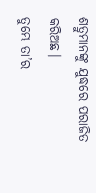ଶତ୍ରୁମାନଙ୍କୁ ଯୁଦ୍ଧରେ ପରାଜିତ କରିଅଛ।
ତୁମ୍ଭେ ତା’ର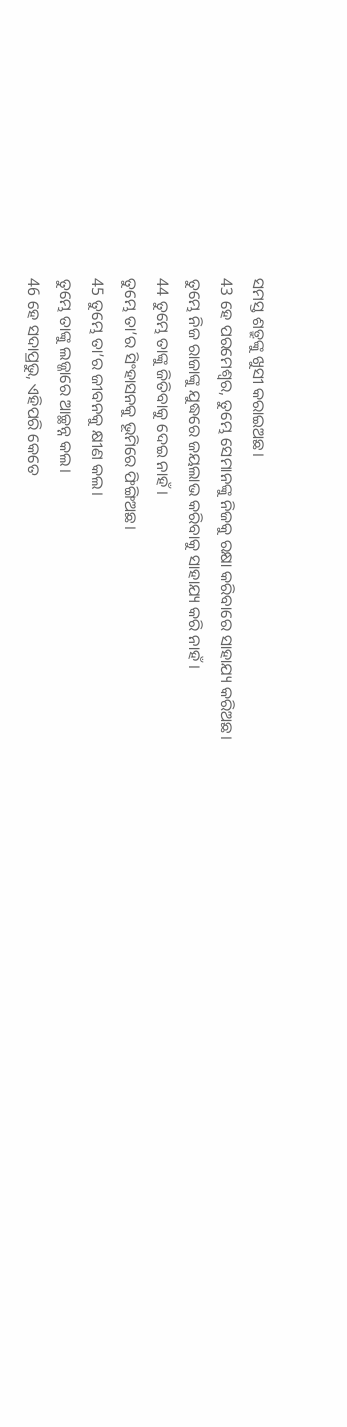ସମସ୍ତ ଶତ୍ରୁଙ୍କୁ ଖୁସୀ କରାଇଅଛ।
43 ହେ ପରମେଶ୍ୱର, ତୁମ୍ଭେ ସେମାନଙ୍କୁ ନିଜକୁ ରକ୍ଷା କରିବାରେ ସାହାଯ୍ୟ କରିଅଛ।
ତୁମ୍ଭେ ନିଜ ରାଜାଙ୍କୁ ଯୁଦ୍ଧରେ ଜୟଲାଭ କରିବାକୁ ସାହାଯ୍ୟ କରି ନାହଁ।
44 ତୁମ୍ଭେ ତାଙ୍କୁ ଜିତିବାକୁ ଦେଇ ନାହଁ।
ତୁମ୍ଭେ ତା’ର ସିଂହାସନକୁ ଭୂମିରେ ଫିଙ୍ଗିଅଛ।
45 ତୁମ୍ଭେ ତା’ର ଜୀବନକୁ କ୍ଷୀଣ କଲ।
ତୁମ୍ଭେ ତାଙ୍କୁ ଲଜ୍ଜାରେ ଆଚ୍ଛନ୍ନ କଲ।
46 ହେ ସଦାପ୍ରଭୁ, ଏହିପରି କେତେ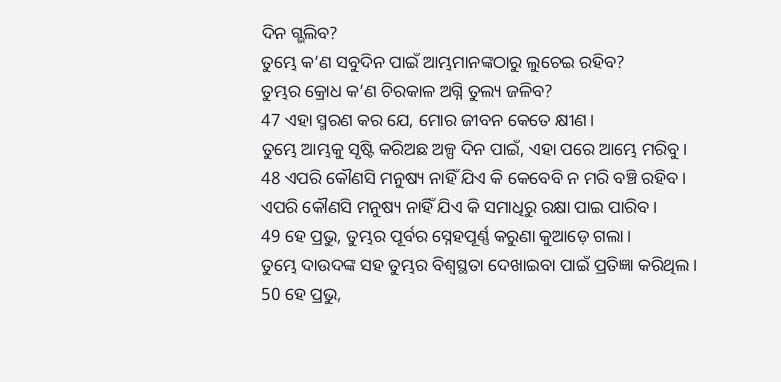ଦିନ ଗ୍ଭଲିବ?
ତୁମ୍ଭେ କ’ଣ ସବୁଦିନ ପାଇଁ ଆମ୍ଭମାନଙ୍କଠାରୁ ଲୁଚେଇ ରହିବ?
ତୁମ୍ଭର କ୍ରୋଧ କ’ଣ ଚିରକାଳ ଅଗ୍ନି ତୁଲ୍ୟ ଜଳିବ?
47 ଏହା ସ୍ମରଣ କର ଯେ, ମୋର ଜୀବନ କେତେ କ୍ଷୀଣ।
ତୁମ୍ଭେ ଆମ୍ଭକୁ ସୃଷ୍ଟି କରିଅଛ ଅଳ୍ପ ଦିନ ପାଇଁ, ଏହା ପରେ ଆମ୍ଭେ ମରିବୁ।
48 ଏପରି କୌଣସି ମନୁଷ୍ୟ ନାହିଁ ଯିଏ କି କେବେବି ନ ମରି ବଞ୍ଚି ରହିବ।
ଏପରି କୌଣସି ମନୁଷ୍ୟ ନାହିଁ ଯିଏ କି ସମାଧିରୁ ରକ୍ଷା ପାଇ ପାରିବ।
49 ହେ ପ୍ରଭୁ, ତୁମ୍ଭର ପୂର୍ବର ସ୍ନେହପୂର୍ଣ୍ଣ କରୁଣା କୁଆଡ଼େ ଗଲା।
ତୁମ୍ଭେ ଦାଉଦଙ୍କ ସହ ତୁମ୍ଭର ବିଶ୍ୱସ୍ଥତା ଦେଖାଇବା ପାଇଁ ପ୍ରତିଜ୍ଞା କରିଥିଲ।
50 ହେ ପ୍ରଭୁ,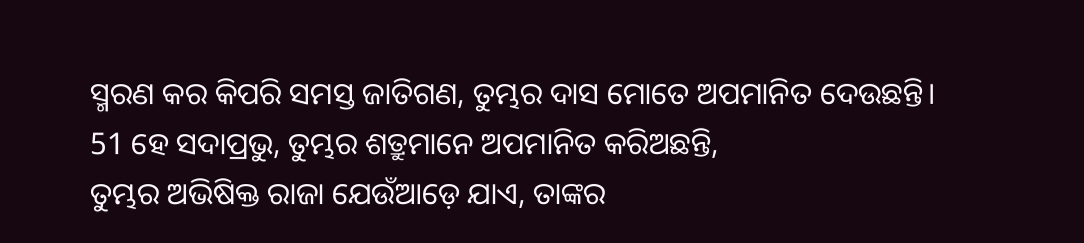ସ୍ମରଣ କର କିପରି ସମସ୍ତ ଜାତିଗଣ, ତୁମ୍ଭର ଦାସ ମୋତେ ଅପମାନିତ ଦେଉଛନ୍ତି।
51 ହେ ସଦାପ୍ରଭୁ, ତୁମ୍ଭର ଶତ୍ରୁମାନେ ଅପମାନିତ କରିଅଛନ୍ତି,
ତୁମ୍ଭର ଅଭିଷିକ୍ତ ରାଜା ଯେଉଁଆଡ଼େ ଯାଏ, ତାଙ୍କର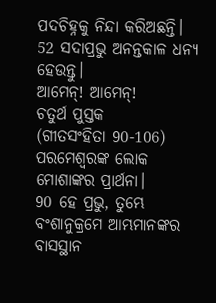ପଦଚିହ୍ନକୁ ନିନ୍ଦା କରିଅଛନ୍ତି।
52 ସଦାପ୍ରଭୁ ଅନନ୍ତକାଳ ଧନ୍ୟ ହେଉନ୍ତୁ।
ଆମେନ୍! ଆମେନ୍!
ଚତୁର୍ଥ ପୁସ୍ତକ
(ଗୀତସଂହିତା 90-106)
ପରମେଶ୍ୱରଙ୍କ ଲୋକ ମୋଶାଙ୍କର ପ୍ରାର୍ଥନା।
90 ହେ ପ୍ରଭୁ, ତୁମ୍ଭେ ବଂଶାନୁକ୍ରମେ ଆମ୍ଭମାନଙ୍କର ବାସସ୍ଥାନ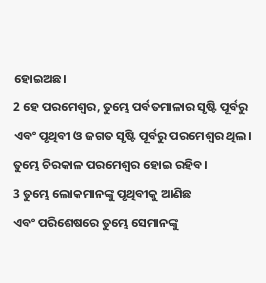ହୋଇଅଛ।
2 ହେ ପରମେଶ୍ୱର, ତୁମ୍ଭେ ପର୍ବତମାଳାର ସୃଷ୍ଟି ପୂର୍ବରୁ
ଏବଂ ପୃଥିବୀ ଓ ଜଗତ ସୃଷ୍ଟି ପୂର୍ବରୁ ପରମେଶ୍ୱର ଥିଲ।
ତୁମ୍ଭେ ଚିରକାଳ ପରମେଶ୍ୱର ହୋଇ ରହିବ।
3 ତୁମ୍ଭେ ଲୋକମାନଙ୍କୁ ପୃଥିବୀକୁ ଆଣିଛ
ଏବଂ ପରିଶେଷରେ ତୁମ୍ଭେ ସେମାନଙ୍କୁ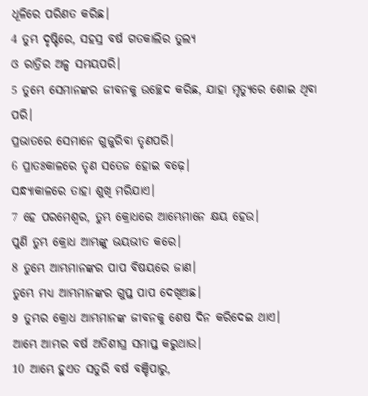ଧୂଳିରେ ପରିଣତ କରିଛ।
4 ତୁମ୍ଭ ଦୃଷ୍ଟିରେ, ସହସ୍ର ବର୍ଷ ଗତକାଲିର ତୁଲ୍ୟ
ଓ ରାତ୍ରିର ଅଳ୍ପ ସମୟପରି।
5 ତୁମ୍ଭେ ସେମାନଙ୍କର ଜୀବନକୁ ଉଚ୍ଛେଦ କରିଛ, ଯାହା ମୃତ୍ୟୁରେ ଶୋଇ ଥିବା ପରି।
ପ୍ରଭାତରେ ସେମାନେ ଗୁଜୁରିବା ତୃଣପରି।
6 ପ୍ରାତଃକାଳରେ ତୃଣ ସତେଜ ହୋଇ ବଢ଼େ।
ସନ୍ଧ୍ୟାକାଳରେ ତାହା ଶୁଖି ମରିଯାଏ।
7 ହେ ପରମେଶ୍ୱର, ତୁମ୍ଭ କ୍ରୋଧରେ ଆମ୍ଭେମାନେ କ୍ଷୟ ହେଉ।
ପୁଣି ତୁମ୍ଭ କ୍ରୋଧ ଆମ୍ଭଙ୍କୁ ଭୟଭୀତ କରେ।
8 ତୁମ୍ଭେ ଆମ୍ଭମାନଙ୍କର ପାପ ବିଷୟରେ ଜାଣ।
ତୁମ୍ଭେ ମଧ୍ୟ ଆମ୍ଭମାନଙ୍କର ଗୁପ୍ତ ପାପ ଦେଖିଅଛ।
9 ତୁମ୍ଭର କ୍ରୋଧ ଆମ୍ଭମାନଙ୍କ ଜୀବନକୁ ଶେଷ ଦିନ କରିଦେଇ ଥାଏ।
ଆମ୍ଭେ ଆମ୍ଭର ବର୍ଷ ଅତିଶୀଘ୍ର ସମାପ୍ତ କରୁଥାଉ।
10 ଆମ୍ଭେ ହୁଏତ ସତୁରି ବର୍ଷ ବଞ୍ଚିପାରୁ,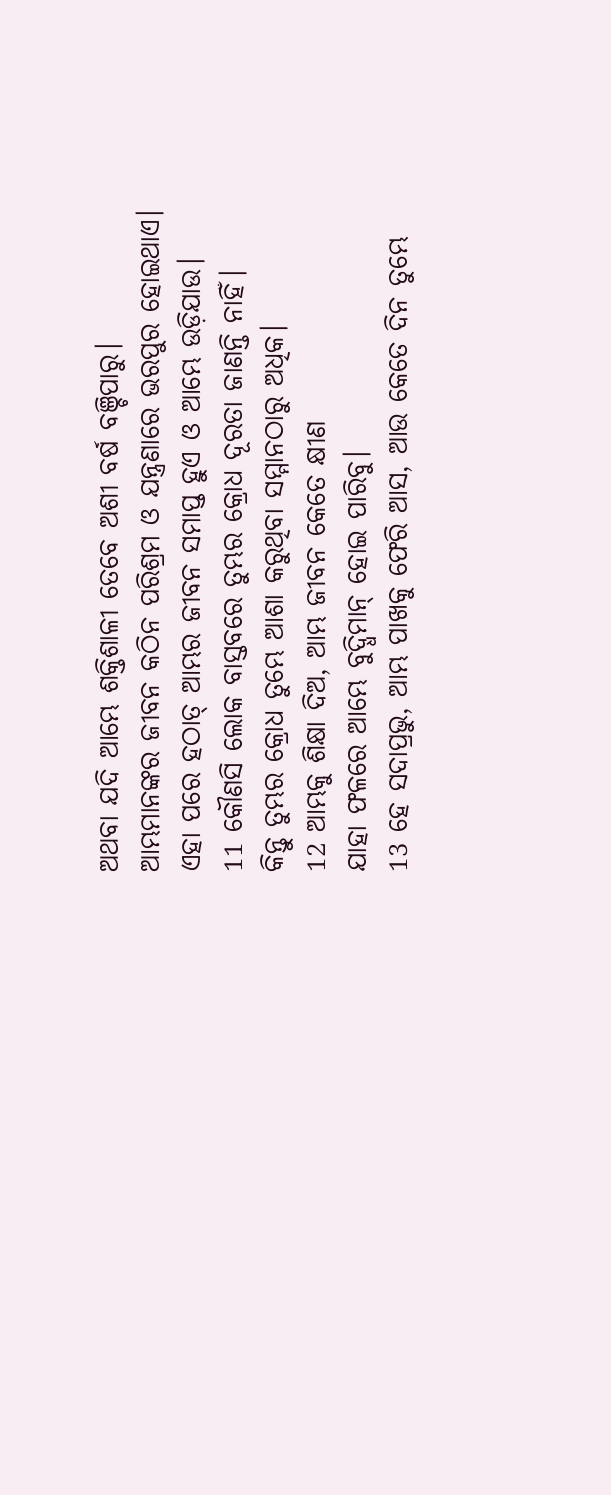ଅଥବା ଯଦି ଆମ୍ଭେ ଶକ୍ତିଶାଳୀ ତେବେ ଅଶୀ ବର୍ଷ ବଞ୍ଚିପାରୁ।
ଆମ୍ଭମାନଙ୍କର ଜୀବନ କଠିନ ପରିଶ୍ରମ ଓ ଯନ୍ତ୍ରଣାରେ ଭରପୁର ହୋଇଥାଏ।
ଏହା ପରେ ହଠାତ୍ ଆମ୍ଭର ଜୀବନ ସମାପ୍ତ ହୁଏ ଓ ଆମ୍ଭେ ଉଡ଼ିଯାଉ।
11 କୌଣସି ଲୋକ ବାସ୍ତବରେ ତୁମ୍ଭର କ୍ରୋଧ ଦୂରତା ଜାଣନ୍ତି ନାହିଁ।
କିନ୍ତୁ ତୁମ୍ଭର କ୍ରୋଧ ତୁମ୍ଭେ ଆଶା କରୁଥିବା ସମ୍ମାନଠାରୁ ଅଧିକ।
12 ଆମ୍ଭକୁ ଶିକ୍ଷା ଦିଅ, ଆମ୍ଭ ଜୀବନ କେତେ କ୍ଷୀଣ
ଯାହା ଫଳରେ ଆମ୍ଭେ ବୁଦ୍ଧିମାନ୍ ହୋଇ ପାରିବୁ।
13 ହେ ସଦାପ୍ରଭୁ, ଆମ୍ଭ ପାଖକୁ ଫେରି ଆସ, ଆଉ କେତେ ଦିନ ତୁମ୍ଭେ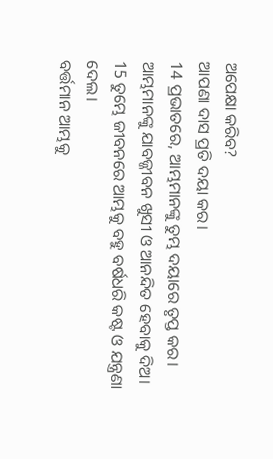ଅପେକ୍ଷା କରିବ?
ଆପଣା ଦାସ ପ୍ରତି ଦୟା କର।
14 ପ୍ରଭାତରେ, ଆମ୍ଭମାନଙ୍କୁ ତୁମ୍ଭ ଦୟାରେ ତୃପ୍ତ କର।
ଆମ୍ଭମାନଙ୍କୁ ଯାବଜ୍ଜୀବନ ଖୁସୀ ଓ ଆନନ୍ଦିତ ହେବାକୁ ଦିଅ।
15 ତୁମ୍ଭେ ଜୀବନରେ ଆମ୍ଭକୁ ବହୁ ବର୍ଷଧରି କଷ୍ଟ ଓ ଯନ୍ତ୍ରଣା ଦେଲ।
ବର୍ତ୍ତମାନ ଆମ୍ଭକୁ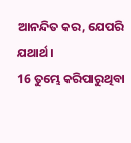ଆନନ୍ଦିତ କର, ଯେପରି ଯଥାର୍ଥ।
16 ତୁମ୍ଭେ କରିପାରୁଥିବା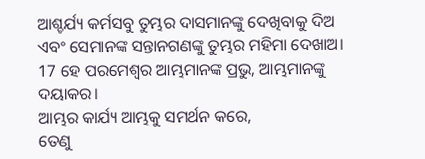ଆଶ୍ଚର୍ଯ୍ୟ କର୍ମସବୁ ତୁମ୍ଭର ଦାସମାନଙ୍କୁ ଦେଖିବାକୁ ଦିଅ
ଏବଂ ସେମାନଙ୍କ ସନ୍ତାନଗଣଙ୍କୁ ତୁମ୍ଭର ମହିମା ଦେଖାଅ।
17 ହେ ପରମେଶ୍ୱର ଆମ୍ଭମାନଙ୍କ ପ୍ରଭୁ, ଆମ୍ଭମାନଙ୍କୁ ଦୟାକର।
ଆମ୍ଭର କାର୍ଯ୍ୟ ଆମ୍ଭକୁ ସମର୍ଥନ କରେ,
ତେଣୁ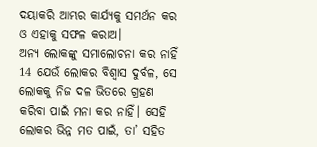ଦୟାକରି ଆମ୍ଭର କାର୍ଯ୍ୟକୁ ସମର୍ଥନ କର ଓ ଏହାକୁ ସଫଳ କରାଅ।
ଅନ୍ୟ ଲୋକଙ୍କୁ ସମାଲୋଚନା କର ନାହିଁ
14 ଯେଉଁ ଲୋକର ବିଶ୍ୱାସ ଦୁର୍ବଳ, ସେ ଲୋକକୁ ନିଜ ଦଳ ଭିତରେ ଗ୍ରହଣ କରିବା ପାଇଁ ମନା କର ନାହିଁ। ସେହି ଲୋକର ଭିନ୍ନ ମତ ପାଇଁ, ତା’ ସହିତ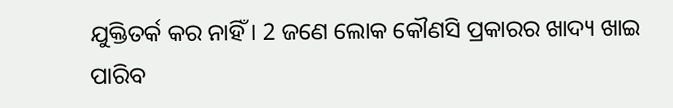ଯୁକ୍ତିତର୍କ କର ନାହିଁ। 2 ଜଣେ ଲୋକ କୌଣସି ପ୍ରକାରର ଖାଦ୍ୟ ଖାଇ ପାରିବ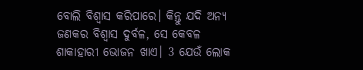ବୋଲି ବିଶ୍ୱାସ କରିପାରେ। କିନ୍ତୁ ଯଦି ଅନ୍ୟ ଜଣକର ବିଶ୍ୱାସ ଦୁର୍ବଳ, ସେ କେବଳ ଶାକାହାରୀ ଭୋଜନ ଖାଏ। 3 ଯେଉଁ ଲୋକ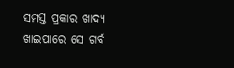ସମସ୍ତ ପ୍ରକାର ଖାଦ୍ୟ ଖାଇପାରେ ସେ ଗର୍ବ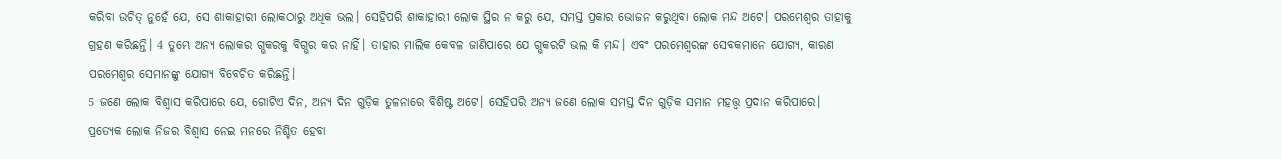କରିବା ଉଚିତ୍ ନୁହେଁ ଯେ, ସେ ଶାକାହାରୀ ଲୋକଠାରୁ ଅଧିକ ଭଲ। ସେହିପରି ଶାକାହାରୀ ଲୋକ ସ୍ଥିର ନ କରୁ ଯେ, ସମସ୍ତ ପ୍ରକାର ଭୋଜନ କରୁଥିବା ଲୋକ ମନ୍ଦ ଅଟେ। ପରମେଶ୍ୱର ତାହାକୁ ଗ୍ରହଣ କରିଛନ୍ତି। 4 ତୁମ୍ଭେ ଅନ୍ୟ ଲୋକର ଗ୍ଭକରକୁ ବିଗ୍ଭର କର ନାହିଁ। ତାହାର ମାଲିକ କେବଳ ଜାଣିପାରେ ଯେ ଗ୍ଭକରଟି ଭଲ କି ମନ୍ଦ। ଏବଂ ପରମେଶ୍ୱରଙ୍କ ସେବକମାନେ ଯୋଗ୍ୟ, କାରଣ ପରମେଶ୍ୱର ସେମାନଙ୍କୁ ଯୋଗ୍ୟ ବିବେଚିତ କରିଛନ୍ତି।
5 ଜଣେ ଲୋକ ବିଶ୍ୱାସ କରିପାରେ ଯେ, ଗୋଟିଏ ଦିନ, ଅନ୍ୟ ଦିନ ଗୁଡ଼ିକ ତୁଳନାରେ ବିଶିଷ୍ଟ ଅଟେ। ସେହିପରି ଅନ୍ୟ ଜଣେ ଲୋକ ସମସ୍ତ ଦିନ ଗୁଡ଼ିକ ସମାନ ମହତ୍ତ୍ୱ ପ୍ରଦାନ କରିପାରେ। ପ୍ରତ୍ୟେକ ଲୋକ ନିଜର ବିଶ୍ୱାସ ନେଇ ମନରେ ନିଶ୍ଚିତ ହେବା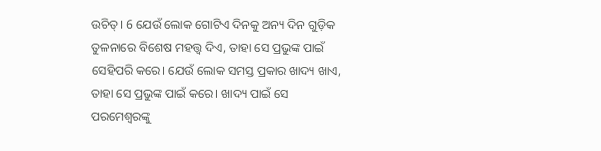ଉଚିତ୍। 6 ଯେଉଁ ଲୋକ ଗୋଟିଏ ଦିନକୁ ଅନ୍ୟ ଦିନ ଗୁଡ଼ିକ ତୁଳନାରେ ବିଶେଷ ମହତ୍ତ୍ୱ ଦିଏ, ତାହା ସେ ପ୍ରଭୁଙ୍କ ପାଇଁ ସେହିପରି କରେ। ଯେଉଁ ଲୋକ ସମସ୍ତ ପ୍ରକାର ଖାଦ୍ୟ ଖାଏ, ତାହା ସେ ପ୍ରଭୁଙ୍କ ପାଇଁ କରେ। ଖାଦ୍ୟ ପାଇଁ ସେ ପରମେଶ୍ୱରଙ୍କୁ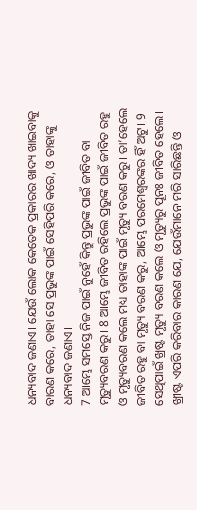ଧନ୍ୟବାଦ ଜଣାଏ। ଯେଉଁ ଲୋକ କେତେକ ପ୍ରକାରର ଖାଦ୍ୟ ଖାଇବାକୁ ବାରଣ କରେ, ତାହା ସେ ପ୍ରଭୁଙ୍କ ପାଇଁ ସେହିପରି କରେ, ଓ ତାହାଙ୍କୁ ଧନ୍ୟବାଦ ଜଣାଏ।
7 ଆମ୍ଭେ ସମସ୍ତେ ନିଜ ପାଇଁ ନୁହେଁ କିନ୍ତୁ ପ୍ରଭୁଙ୍କ ପାଇଁ ଜୀବିତ ବା ମୃତ୍ୟୁବରଣ କରୁ। 8 ଆମ୍ଭେ ଜୀବିତ ରହିଲେ ପ୍ରଭୁଙ୍କ ପାଇଁ ଜୀବିତ ରହୁ ଓ ମୃତ୍ୟୁବରଣ କଲେ ମଧ୍ୟ ତାହାଙ୍କ ପାଇଁ ମୃତ୍ୟୁ ବରଣ କରୁ। ତା’ହେଲେ ଜୀବିତ ରହୁ ବା ମୃତ୍ୟୁ ବରଣ କରୁ, ଆମ୍ଭେ ପରମେଶ୍ୱରଙ୍କର ହିଁ ଅଟୁ। 9 ସେଥିପାଇଁ ଖ୍ରଷ୍ଟ ମୃତ୍ୟୁ ବରଣ କଲେ ଓ ମୃତ୍ୟୁରୁ ପୂନଃ ଜୀବିତ ହେଲେ। ଖ୍ରୀଷ୍ଟ ଏପରି କରିବାର କାରଣ ଯେ, ଯେଉଁମାନେ ମରି ସାରିଛନ୍ତି ଓ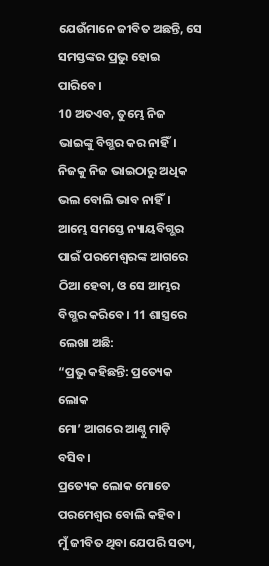ଯେଉଁମାନେ ଜୀବିତ ଅଛନ୍ତି, ସେ ସମସ୍ତଙ୍କର ପ୍ରଭୁ ହୋଇ ପାରିବେ।
10 ଅତଏବ, ତୁମ୍ଭେ ନିଜ ଭାଇଙ୍କୁ ବିଗ୍ଭର କର ନାହିଁ। ନିଜକୁ ନିଜ ଭାଇଠାରୁ ଅଧିକ ଭଲ ବୋଲି ଭାବ ନାହିଁ। ଆମ୍ଭେ ସମସ୍ତେ ନ୍ୟାୟବିଗ୍ଭର ପାଇଁ ପରମେଶ୍ୱରଙ୍କ ଆଗରେ ଠିଆ ହେବା, ଓ ସେ ଆମ୍ଭର ବିଗ୍ଭର କରିବେ। 11 ଶାସ୍ତ୍ରରେ ଲେଖା ଅଛି:
“ପ୍ରଭୁ କହିଛନ୍ତି: ପ୍ରତ୍ୟେକ ଲୋକ
ମୋ’ ଆଗରେ ଆଣ୍ଠୁ ମାଡ଼ି ବସିବ।
ପ୍ରତ୍ୟେକ ଲୋକ ମୋତେ ପରମେଶ୍ୱର ବୋଲି କହିବ।
ମୁଁ ଜୀବିତ ଥିବା ଯେପରି ସତ୍ୟ,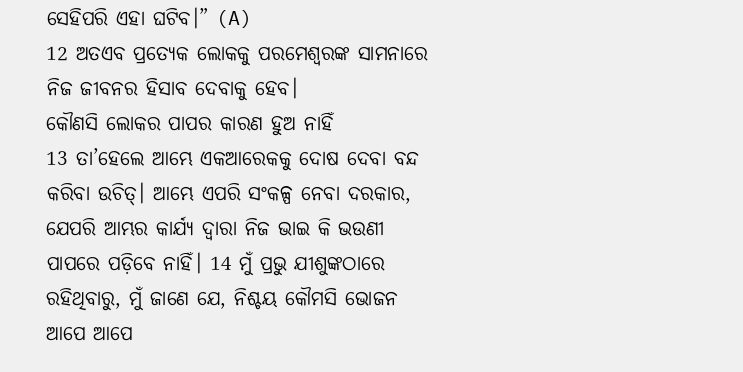ସେହିପରି ଏହା ଘଟିବ।” (A)
12 ଅତଏବ ପ୍ରତ୍ୟେକ ଲୋକକୁ ପରମେଶ୍ୱରଙ୍କ ସାମନାରେ ନିଜ ଜୀବନର ହିସାବ ଦେବାକୁ ହେବ।
କୌଣସି ଲୋକର ପାପର କାରଣ ହୁଅ ନାହିଁ
13 ତା’ହେଲେ ଆମ୍ଭେ ଏକଆରେକକୁ ଦୋଷ ଦେବା ବନ୍ଦ କରିବା ଉଚିତ୍। ଆମ୍ଭେ ଏପରି ସଂକଳ୍ପ ନେବା ଦରକାର, ଯେପରି ଆମ୍ଭର କାର୍ଯ୍ୟ ଦ୍ୱାରା ନିଜ ଭାଇ କି ଭଉଣୀ ପାପରେ ପଡ଼ିବେ ନାହିଁ। 14 ମୁଁ ପ୍ରଭୁ ଯୀଶୁଙ୍କଠାରେ ରହିଥିବାରୁ, ମୁଁ ଜାଣେ ଯେ, ନିଶ୍ଚୟ କୌମସି ଭୋଜନ ଆପେ ଆପେ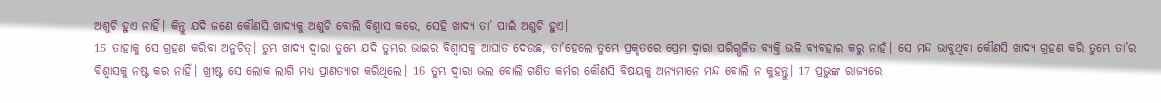ଅଶୁଚି ହୁଏ ନାହିଁ। କିନ୍ତୁ ଯଦି ଜଣେ କୌଣସି ଖାଦ୍ୟକୁ ଅଶୁଚି ବୋଲି ବିଶ୍ୱାସ କରେ, ସେହି ଖାଦ୍ୟ ତା’ ପାଇଁ ଅଶୁଚି ହୁଏ।
15 ତାହାକୁ ସେ ଗ୍ରହଣ କରିବା ଅନୁଚିତ୍। ତୁମ୍ଭ ଖାଦ୍ୟ ଦ୍ୱାରା ତୁମ୍ଭେ ଯଦି ତୁମ୍ଭର ଭାଇର ବିଶ୍ୱାସକୁ ଆଘାତ ଦେଉଛ, ତା’ହେଲେ ତୁମ୍ଭେ ପ୍ରକୃତରେ ପ୍ରେମ ଦ୍ୱାରା ପରିଗ୍ଭଳିତ ବ୍ୟକ୍ତି ଭଳି ବ୍ୟବହାର କରୁ ନାହଁ। ସେ ମନ୍ଦ ଭାବୁଥିବା କୌଣସି ଖାଦ୍ୟ ଗ୍ରହଣ କରି ତୁମ୍ଭେ ତା’ର ବିଶ୍ୱାସକୁ ନଷ୍ଟ କର ନାହିଁ। ଖ୍ରୀଷ୍ଟ ସେ ଲୋକ ଲାଗି ମଧ୍ୟ ପ୍ରାଣତ୍ୟାଗ କରିଥିଲେ। 16 ତୁମ୍ଭ ଦ୍ୱାରା ଭଲ ବୋଲି ଗଣିତ କର୍ମର କୌଣସି ବିଷୟକୁ ଅନ୍ୟମାନେ ମନ୍ଦ ବୋଲି ନ କୁହନ୍ତୁ। 17 ପ୍ରଭୁଙ୍କ ରାଜ୍ୟରେ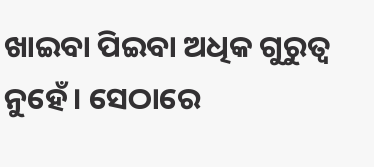ଖାଇବା ପିଇବା ଅଧିକ ଗୁରୁତ୍ୱ ନୁହେଁ। ସେଠାରେ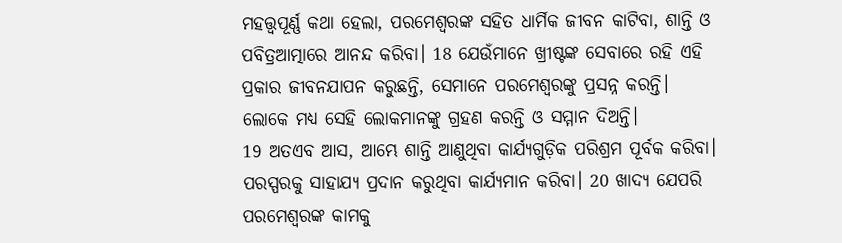ମହତ୍ତ୍ୱପୂର୍ଣ୍ଣ କଥା ହେଲା, ପରମେଶ୍ୱରଙ୍କ ସହିତ ଧାର୍ମିକ ଜୀବନ କାଟିବା, ଶାନ୍ତି ଓ ପବିତ୍ରଆତ୍ମାରେ ଆନନ୍ଦ କରିବା। 18 ଯେଉଁମାନେ ଖ୍ରୀଷ୍ଟଙ୍କ ସେବାରେ ରହି ଏହି ପ୍ରକାର ଜୀବନଯାପନ କରୁଛନ୍ତି, ସେମାନେ ପରମେଶ୍ୱରଙ୍କୁ ପ୍ରସନ୍ନ କରନ୍ତି। ଲୋକେ ମଧ୍ୟ ସେହି ଲୋକମାନଙ୍କୁ ଗ୍ରହଣ କରନ୍ତି ଓ ସମ୍ମାନ ଦିଅନ୍ତି।
19 ଅତଏବ ଆସ, ଆମ୍ଭେ ଶାନ୍ତି ଆଣୁଥିବା କାର୍ଯ୍ୟଗୁଡ଼ିକ ପରିଶ୍ରମ ପୂର୍ବକ କରିବା। ପରସ୍ପରକୁ ସାହାଯ୍ୟ ପ୍ରଦାନ କରୁଥିବା କାର୍ଯ୍ୟମାନ କରିବା। 20 ଖାଦ୍ୟ ଯେପରି ପରମେଶ୍ୱରଙ୍କ କାମକୁ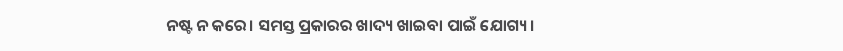ନଷ୍ଟ ନ କରେ। ସମସ୍ତ ପ୍ରକାରର ଖାଦ୍ୟ ଖାଇବା ପାଇଁ ଯୋଗ୍ୟ।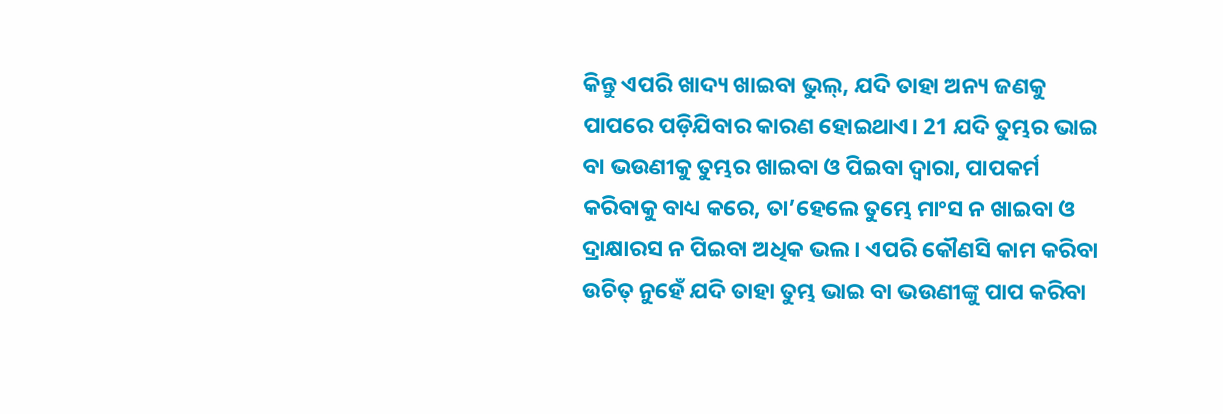କିନ୍ତୁ ଏପରି ଖାଦ୍ୟ ଖାଇବା ଭୁଲ୍, ଯଦି ତାହା ଅନ୍ୟ ଜଣକୁ ପାପରେ ପଡ଼ିଯିବାର କାରଣ ହୋଇଥାଏ। 21 ଯଦି ତୁମ୍ଭର ଭାଇ ବା ଭଉଣୀକୁ ତୁମ୍ଭର ଖାଇବା ଓ ପିଇବା ଦ୍ୱାରା, ପାପକର୍ମ କରିବାକୁ ବାଧ୍ୟ କରେ, ତା’ହେଲେ ତୁମ୍ଭେ ମାଂସ ନ ଖାଇବା ଓ ଦ୍ରାକ୍ଷାରସ ନ ପିଇବା ଅଧିକ ଭଲ। ଏପରି କୌଣସି କାମ କରିବା ଉଚିତ୍ ନୁହେଁ ଯଦି ତାହା ତୁମ୍ଭ ଭାଇ ବା ଭଉଣୀଙ୍କୁ ପାପ କରିବା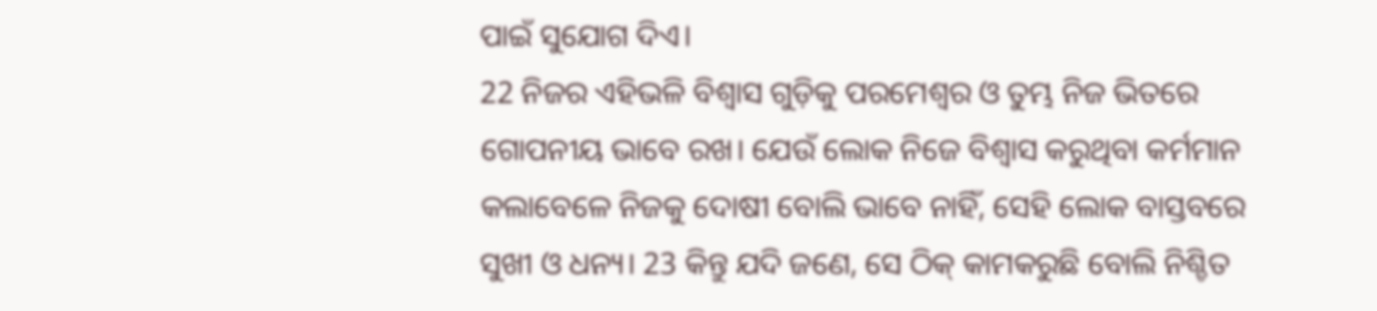ପାଇଁ ସୁଯୋଗ ଦିଏ।
22 ନିଜର ଏହିଭଳି ବିଶ୍ୱାସ ଗୁଡ଼ିକୁ ପରମେଶ୍ୱର ଓ ତୁମ୍ଭ ନିଜ ଭିତରେ ଗୋପନୀୟ ଭାବେ ରଖ। ଯେଉଁ ଲୋକ ନିଜେ ବିଶ୍ୱାସ କରୁଥିବା କର୍ମମାନ କଲାବେଳେ ନିଜକୁ ଦୋଷୀ ବୋଲି ଭାବେ ନାହିଁ, ସେହି ଲୋକ ବାସ୍ତବରେ ସୁଖୀ ଓ ଧନ୍ୟ। 23 କିନ୍ତୁ ଯଦି ଜଣେ, ସେ ଠିକ୍ କାମକରୁଛି ବୋଲି ନିଶ୍ଚିତ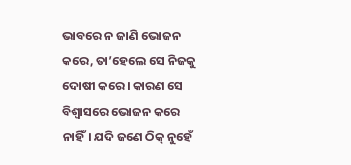ଭାବରେ ନ ଜାଣି ଭୋଜନ କରେ, ତା’ହେଲେ ସେ ନିଜକୁ ଦୋଷୀ କରେ। କାରଣ ସେ ବିଶ୍ୱାସରେ ଭୋଜନ କରେ ନାହିଁ। ଯଦି ଜଣେ ଠିକ୍ ନୁହେଁ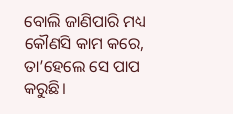ବୋଲି ଜାଣିପାରି ମଧ୍ୟ କୌଣସି କାମ କରେ, ତା’ହେଲେ ସେ ପାପ କରୁଛି।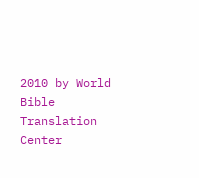2010 by World Bible Translation Center